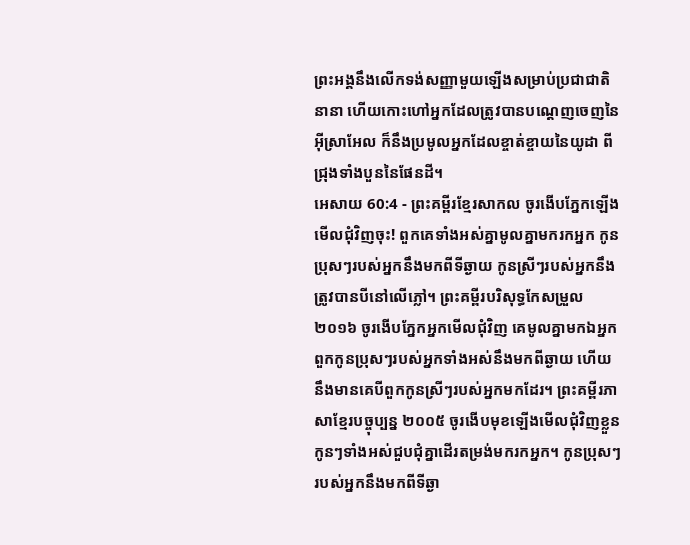ព្រះអង្គនឹងលើកទង់សញ្ញាមួយឡើងសម្រាប់ប្រជាជាតិនានា ហើយកោះហៅអ្នកដែលត្រូវបានបណ្ដេញចេញនៃអ៊ីស្រាអែល ក៏នឹងប្រមូលអ្នកដែលខ្ចាត់ខ្ចាយនៃយូដា ពីជ្រុងទាំងបួននៃផែនដី។
អេសាយ 60:4 - ព្រះគម្ពីរខ្មែរសាកល ចូរងើបភ្នែកឡើងមើលជុំវិញចុះ! ពួកគេទាំងអស់គ្នាមូលគ្នាមករកអ្នក កូនប្រុសៗរបស់អ្នកនឹងមកពីទីឆ្ងាយ កូនស្រីៗរបស់អ្នកនឹងត្រូវបានបីនៅលើភ្លៅ។ ព្រះគម្ពីរបរិសុទ្ធកែសម្រួល ២០១៦ ចូរងើបភ្នែកអ្នកមើលជុំវិញ គេមូលគ្នាមកឯអ្នក ពួកកូនប្រុសៗរបស់អ្នកទាំងអស់នឹងមកពីឆ្ងាយ ហើយនឹងមានគេបីពួកកូនស្រីៗរបស់អ្នកមកដែរ។ ព្រះគម្ពីរភាសាខ្មែរបច្ចុប្បន្ន ២០០៥ ចូរងើបមុខឡើងមើលជុំវិញខ្លួន កូនៗទាំងអស់ជួបជុំគ្នាដើរតម្រង់មករកអ្នក។ កូនប្រុសៗរបស់អ្នកនឹងមកពីទីឆ្ងា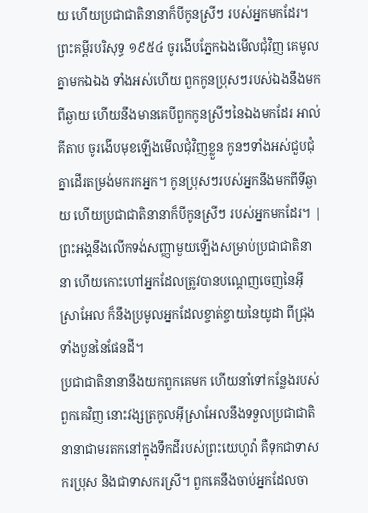យ ហើយប្រជាជាតិនានាក៏បីកូនស្រីៗ របស់អ្នកមកដែរ។ ព្រះគម្ពីរបរិសុទ្ធ ១៩៥៤ ចូរងើបភ្នែកឯងមើលជុំវិញ គេមូលគ្នាមកឯឯង ទាំងអស់ហើយ ពួកកូនប្រុសៗរបស់ឯងនឹងមកពីឆ្ងាយ ហើយនឹងមានគេបីពួកកូនស្រីៗនៃឯងមកដែរ អាល់គីតាប ចូរងើបមុខឡើងមើលជុំវិញខ្លួន កូនៗទាំងអស់ជួបជុំគ្នាដើរតម្រង់មករកអ្នក។ កូនប្រុសៗរបស់អ្នកនឹងមកពីទីឆ្ងាយ ហើយប្រជាជាតិនានាក៏បីកូនស្រីៗ របស់អ្នកមកដែរ។ |
ព្រះអង្គនឹងលើកទង់សញ្ញាមួយឡើងសម្រាប់ប្រជាជាតិនានា ហើយកោះហៅអ្នកដែលត្រូវបានបណ្ដេញចេញនៃអ៊ីស្រាអែល ក៏នឹងប្រមូលអ្នកដែលខ្ចាត់ខ្ចាយនៃយូដា ពីជ្រុងទាំងបួននៃផែនដី។
ប្រជាជាតិនានានឹងយកពួកគេមក ហើយនាំទៅកន្លែងរបស់ពួកគេវិញ នោះវង្សត្រកូលអ៊ីស្រាអែលនឹងទទួលប្រជាជាតិនានាជាមរតកនៅក្នុងទឹកដីរបស់ព្រះយេហូវ៉ា គឺទុកជាទាសករប្រុស និងជាទាសករស្រី។ ពួកគេនឹងចាប់អ្នកដែលចា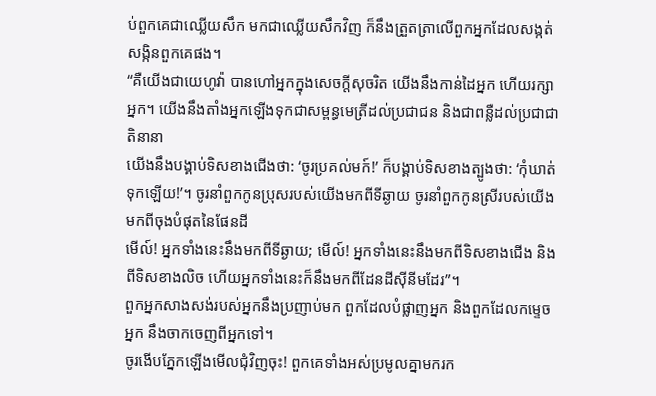ប់ពួកគេជាឈ្លើយសឹក មកជាឈ្លើយសឹកវិញ ក៏នឹងត្រួតត្រាលើពួកអ្នកដែលសង្កត់សង្កិនពួកគេផង។
“គឺយើងជាយេហូវ៉ា បានហៅអ្នកក្នុងសេចក្ដីសុចរិត យើងនឹងកាន់ដៃអ្នក ហើយរក្សាអ្នក។ យើងនឹងតាំងអ្នកឡើងទុកជាសម្ពន្ធមេត្រីដល់ប្រជាជន និងជាពន្លឺដល់ប្រជាជាតិនានា
យើងនឹងបង្គាប់ទិសខាងជើងថា: ‘ចូរប្រគល់មក៍!’ ក៏បង្គាប់ទិសខាងត្បូងថា: ‘កុំឃាត់ទុកឡើយ!’។ ចូរនាំពួកកូនប្រុសរបស់យើងមកពីទីឆ្ងាយ ចូរនាំពួកកូនស្រីរបស់យើងមកពីចុងបំផុតនៃផែនដី
មើល៍! អ្នកទាំងនេះនឹងមកពីទីឆ្ងាយ; មើល៍! អ្នកទាំងនេះនឹងមកពីទិសខាងជើង និងពីទិសខាងលិច ហើយអ្នកទាំងនេះក៏នឹងមកពីដែនដីស៊ីនីមដែរ”។
ពួកអ្នកសាងសង់របស់អ្នកនឹងប្រញាប់មក ពួកដែលបំផ្លាញអ្នក និងពួកដែលកម្ទេចអ្នក នឹងចាកចេញពីអ្នកទៅ។
ចូរងើបភ្នែកឡើងមើលជុំវិញចុះ! ពួកគេទាំងអស់ប្រមូលគ្នាមករក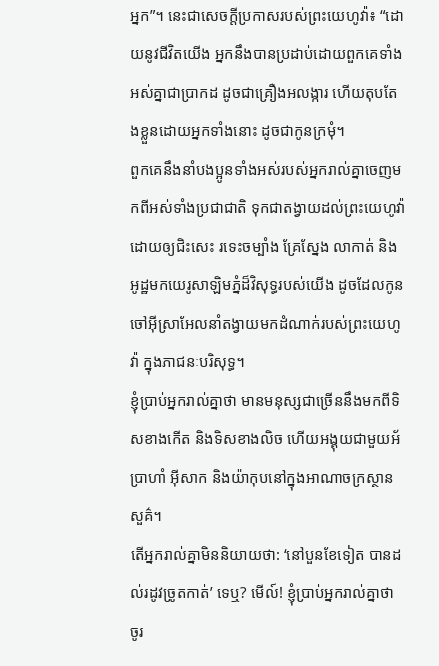អ្នក”។ នេះជាសេចក្ដីប្រកាសរបស់ព្រះយេហូវ៉ា៖ “ដោយនូវជីវិតយើង អ្នកនឹងបានប្រដាប់ដោយពួកគេទាំងអស់គ្នាជាប្រាកដ ដូចជាគ្រឿងអលង្ការ ហើយតុបតែងខ្លួនដោយអ្នកទាំងនោះ ដូចជាកូនក្រមុំ។
ពួកគេនឹងនាំបងប្អូនទាំងអស់របស់អ្នករាល់គ្នាចេញមកពីអស់ទាំងប្រជាជាតិ ទុកជាតង្វាយដល់ព្រះយេហូវ៉ា ដោយឲ្យជិះសេះ រទេះចម្បាំង គ្រែស្នែង លាកាត់ និងអូដ្ឋមកយេរូសាឡិមភ្នំដ៏វិសុទ្ធរបស់យើង ដូចដែលកូនចៅអ៊ីស្រាអែលនាំតង្វាយមកដំណាក់របស់ព្រះយេហូវ៉ា ក្នុងភាជនៈបរិសុទ្ធ។
ខ្ញុំប្រាប់អ្នករាល់គ្នាថា មានមនុស្សជាច្រើននឹងមកពីទិសខាងកើត និងទិសខាងលិច ហើយអង្គុយជាមួយអ័ប្រាហាំ អ៊ីសាក និងយ៉ាកុបនៅក្នុងអាណាចក្រស្ថានសួគ៌។
តើអ្នករាល់គ្នាមិននិយាយថា: ‘នៅបួនខែទៀត បានដល់រដូវច្រូតកាត់’ ទេឬ? មើល៍! ខ្ញុំប្រាប់អ្នករាល់គ្នាថា ចូរ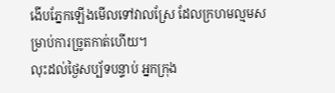ងើបភ្នែកឡើងមើលទៅវាលស្រែ ដែលក្រហមល្មមសម្រាប់ការច្រូតកាត់ហើយ។
លុះដល់ថ្ងៃសប្ប័ទបន្ទាប់ អ្នកក្រុង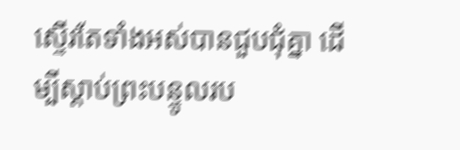ស្ទើរតែទាំងអស់បានជួបជុំគ្នា ដើម្បីស្ដាប់ព្រះបន្ទូលរប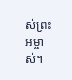ស់ព្រះអម្ចាស់។